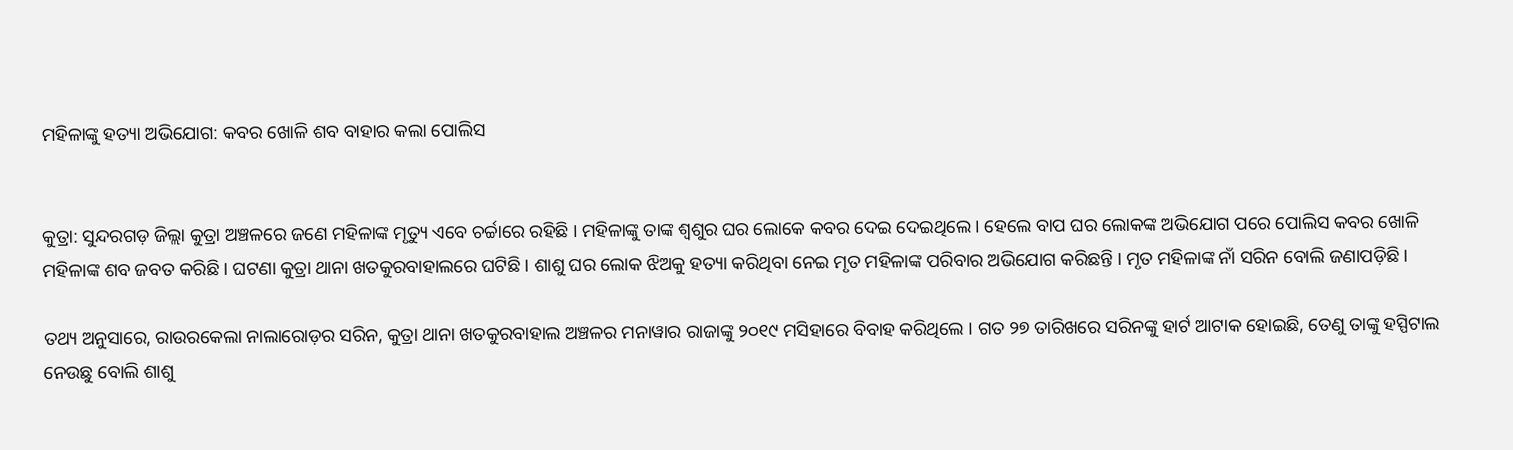ମହିଳାଙ୍କୁ ହତ୍ୟା ଅଭିଯୋଗ: କବର ଖୋଳି ଶବ ବାହାର କଲା ପୋଲିସ


କୁତ୍ରା: ସୁନ୍ଦରଗଡ଼ ଜିଲ୍ଲା କୁତ୍ରା ଅଞ୍ଚଳରେ ଜଣେ ମହିଳାଙ୍କ ମୃତ୍ୟୁ ଏବେ ଚର୍ଚ୍ଚାରେ ରହିଛି । ମହିଳାଙ୍କୁ ତାଙ୍କ ଶ୍ବଶୁର ଘର ଲୋକେ କବର ଦେଇ ଦେଇଥିଲେ । ହେଲେ ବାପ ଘର ଲୋକଙ୍କ ଅଭିଯୋଗ ପରେ ପୋଲିସ କବର ଖୋଳି ମହିଳାଙ୍କ ଶବ ଜବତ କରିଛି । ଘଟଣା କୁତ୍ରା ଥାନା ଖତକୁରବାହାଲରେ ଘଟିଛି । ଶାଶୁ ଘର ଲୋକ ଝିଅକୁ ହତ୍ୟା କରିଥିବା ନେଇ ମୃତ ମହିଳାଙ୍କ ପରିବାର ଅଭିଯୋଗ କରିଛନ୍ତି । ମୃତ ମହିଳାଙ୍କ ନାଁ ସରିନ ବୋଲି ଜଣାପଡ଼ିଛି ।

ତଥ୍ୟ ଅନୁସାରେ, ରାଉରକେଲା ନାଲାରୋଡ଼ର ସରିନ, କୁତ୍ରା ଥାନା ଖତକୁରବାହାଲ ଅଞ୍ଚଳର ମନାୱାର ରାଜାଙ୍କୁ ୨୦୧୯ ମସିହାରେ ବିବାହ କରିଥିଲେ । ଗତ ୨୭ ତାରିଖରେ ସରିନଙ୍କୁ ହାର୍ଟ ଆଟାକ ହୋଇଛି, ତେଣୁ ତାଙ୍କୁ ହସ୍ପିଟାଲ ନେଉଛୁ ବୋଲି ଶାଶୁ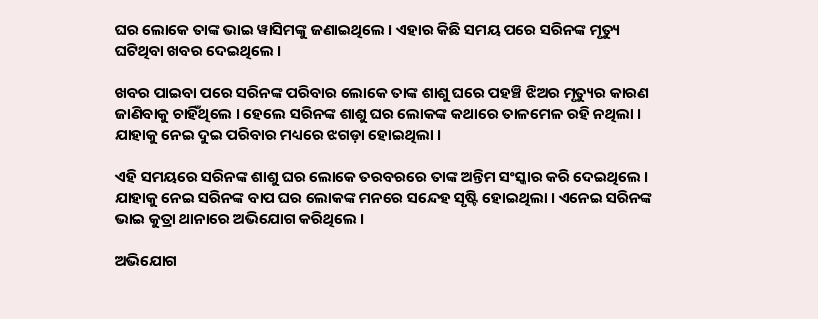ଘର ଲୋକେ ତାଙ୍କ ଭାଇ ୱାସିମଙ୍କୁ ଜଣାଇଥିଲେ । ଏହାର କିଛି ସମୟ ପରେ ସରିନଙ୍କ ମୃତ୍ୟୁ ଘଟିଥିବା ଖବର ଦେଇଥିଲେ ।

ଖବର ପାଇବା ପରେ ସରିନଙ୍କ ପରିବାର ଲୋକେ ତାଙ୍କ ଶାଶୁ ଘରେ ପହଞ୍ଚି ଝିଅର ମୃତ୍ୟୁର କାରଣ ଜାଣିବାକୁ ଚାହିଁଥିଲେ । ହେଲେ ସରିନଙ୍କ ଶାଶୁ ଘର ଲୋକଙ୍କ କଥାରେ ତାଳମେଳ ରହି ନଥିଲା । ଯାହାକୁ ନେଇ ଦୁଇ ପରିବାର ମଧ୍ୟରେ ଝଗଡ଼ା ହୋଇଥିଲା ।

ଏହି ସମୟରେ ସରିନଙ୍କ ଶାଶୁ ଘର ଲୋକେ ତରବରରେ ତାଙ୍କ ଅନ୍ତିମ ସଂସ୍କାର କରି ଦେଇଥିଲେ । ଯାହାକୁ ନେଇ ସରିନଙ୍କ ବାପ ଘର ଲୋକଙ୍କ ମନରେ ସନ୍ଦେହ ସୃଷ୍ଟି ହୋଇଥିଲା । ଏନେଇ ସରିନଙ୍କ ଭାଇ କୁତ୍ରା ଥାନାରେ ଅଭିଯୋଗ କରିଥିଲେ ।

ଅଭିଯୋଗ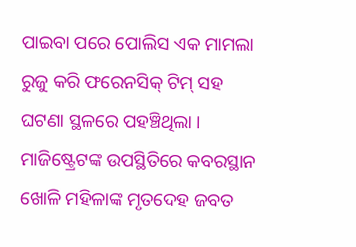ପାଇବା ପରେ ପୋଲିସ ଏକ ମାମଲା ରୁଜୁ କରି ଫରେନସିକ୍ ଟିମ୍ ସହ ଘଟଣା ସ୍ଥଳରେ ପହଞ୍ଚିଥିଲା । ମାଜିଷ୍ଟ୍ରେଟଙ୍କ ଉପସ୍ଥିତିରେ କବରସ୍ଥାନ ଖୋଳି ମହିଳାଙ୍କ ମୃତଦେହ ଜବତ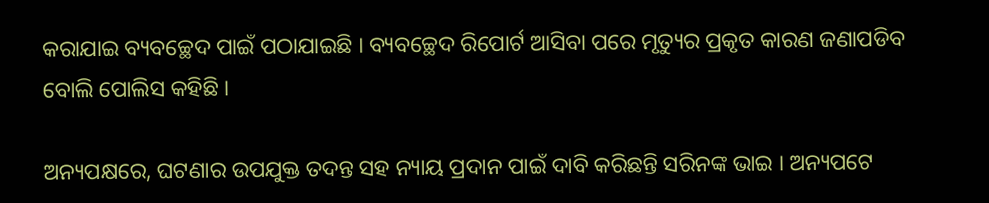କରାଯାଇ ବ୍ୟବଚ୍ଛେଦ ପାଇଁ ପଠାଯାଇଛି । ବ୍ୟବଚ୍ଛେଦ ରିପୋର୍ଟ ଆସିବା ପରେ ମୃତ୍ୟୁର ପ୍ରକୃତ କାରଣ ଜଣାପଡିବ ବୋଲି ପୋଲିସ କହିଛି ।

ଅନ୍ୟପକ୍ଷରେ, ଘଟଣାର ଉପଯୁକ୍ତ ତଦନ୍ତ ସହ ନ୍ୟାୟ ପ୍ରଦାନ ପାଇଁ ଦାବି କରିଛନ୍ତି ସରିନଙ୍କ ଭାଇ । ଅନ୍ୟପଟେ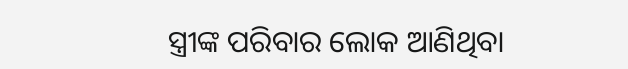ସ୍ତ୍ରୀଙ୍କ ପରିବାର ଲୋକ ଆଣିଥିବା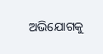ଅଭିଯୋଗକୁ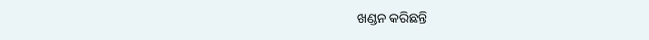ଖଣ୍ଡନ କରିଛନ୍ତି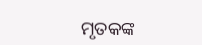ମୃତକଙ୍କ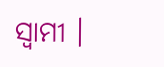ସ୍ୱାମୀ ।